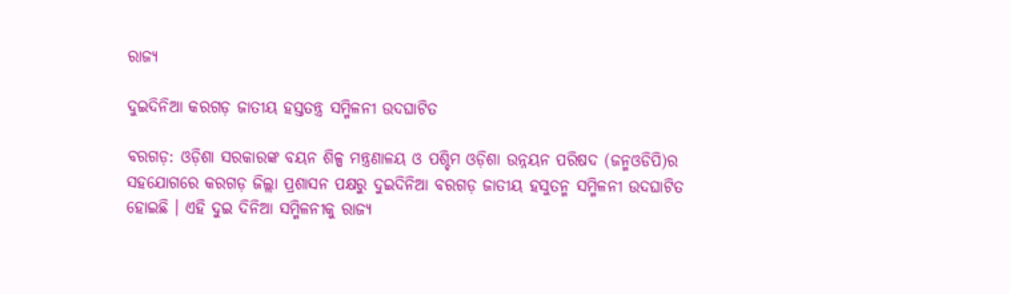ରାଜ୍ୟ

ଦୁଇଦିନିଆ କରଗଡ଼ ଜାତୀୟ ହସ୍ତତନ୍ତ୍ର ସମ୍ମିଳନୀ ଉଦ‌ଘାଟିତ

ବରଗଡ଼: ଓଡ଼ିଶା ସରକାରଙ୍କ ବୟନ ଶିଳ୍ପ ମନ୍ତ୍ରଣାଳୟ ଓ ପଶ୍ଚିମ ଓଡ଼ିଶା ଉନ୍ନୟନ ପରିଷଦ (ଜନ୍ମଓଡିପି)ର ସହଯୋଗରେ କରଗଡ଼ ଜିଲ୍ଲା ପ୍ରଶାସନ ପକ୍ଷରୁ ଦୁଇଦିନିଆ ବରଗଡ଼ ଜାତୀୟ ହସୁତନ୍ମ ସମ୍ମିଳନୀ ଉଦଘାଟିତ ହୋଇଛି । ଏହି ଦୁଇ ଦିନିଆ ସମ୍ମିଳନୀକୁ ରାଜ୍ୟ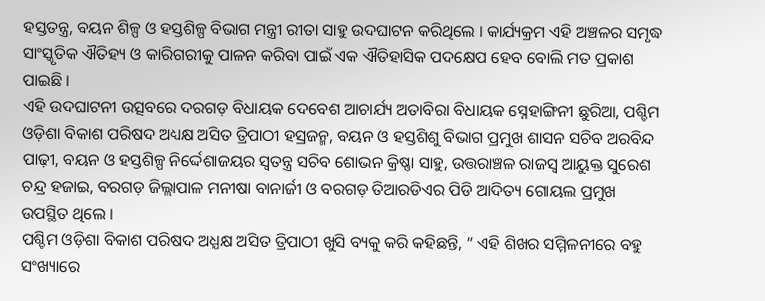ହସ୍ତତନ୍ତ୍ର, ବୟନ ଶିଳ୍ପ ଓ ହସ୍ତଶିଳ୍ପ ବିଭାଗ ମନ୍ତ୍ରୀ ରୀତା ସାହୁ ଉଦଘାଟନ କରିଥିଲେ । କାର୍ଯ୍ୟକ୍ରମ ଏହି ଅଞ୍ଚଳର ସମୃଦ୍ଧ ସାଂସ୍କୃତିକ ଐତିହ୍ୟ ଓ କାରିଗରୀକୁ ପାଳନ କରିବା ପାଇଁ ଏକ ଐତିହାସିକ ପଦକ୍ଷେପ ହେବ ବୋଲି ମତ ପ୍ରକାଶ ପାଇଛି ।
ଏହି ଉଦଘାଟନୀ ଉତ୍ସବରେ ଦରଗଡ଼ ବିଧାୟକ ଦେବେଶ ଆଚାର୍ଯ୍ୟ ଅତାବିରା ବିଧାୟକ ସ୍ନେହାଙ୍ଗିନୀ ଛୁରିଆ, ପଶ୍ଚିମ ଓଡ଼ିଶା ବିକାଶ ପରିଷଦ ଅଧ୍ୟକ୍ଷ ଅସିତ ତ୍ରିପାଠୀ ହସ୍ରଜନ୍ମ, ବୟନ ଓ ହସ୍ତଶିଶୁ ବିଭାଗ ପ୍ରମୁଖ ଶାସନ ସଚିବ ଅରବିନ୍ଦ ପାଢ଼ୀ, ବୟନ ଓ ହସ୍ତଶିଳ୍ପ ନିର୍ଦ୍ଦେଶାଜୟର ସ୍ବତନ୍ତ୍ର ସଚିବ ଶୋଭନ କ୍ରିଷ୍ଣା ସାହୁ, ଉତ୍ତରାଞ୍ଚଳ ରାଜସ୍ବ ଆୟୁକ୍ତ ସୁରେଶ ଚନ୍ଦ୍ର ହଜାଇ, ବରଗଡ଼ ଜିଲ୍ଲାପାଳ ମନୀଷା ବାନାର୍ଜୀ ଓ ବରଗଡ଼ ତିଆରଡିଏର ପିଡି ଆଦିତ୍ୟ ଗୋୟଲ ପ୍ରମୁଖ ଉପସ୍ଥିତ ଥିଲେ ।
ପଶ୍ଚିମ ଓଡ଼ିଶା ବିକାଶ ପରିଷଦ ଅଧ୍ଯକ୍ଷ ଅସିତ ତ୍ରିପାଠୀ ଖୁସି ବ୍ୟକୁ କରି କହିଛନ୍ତି, “ ଏହି ଶିଖର ସମ୍ମିଳନୀରେ ବହୁ ସଂଖ୍ୟାରେ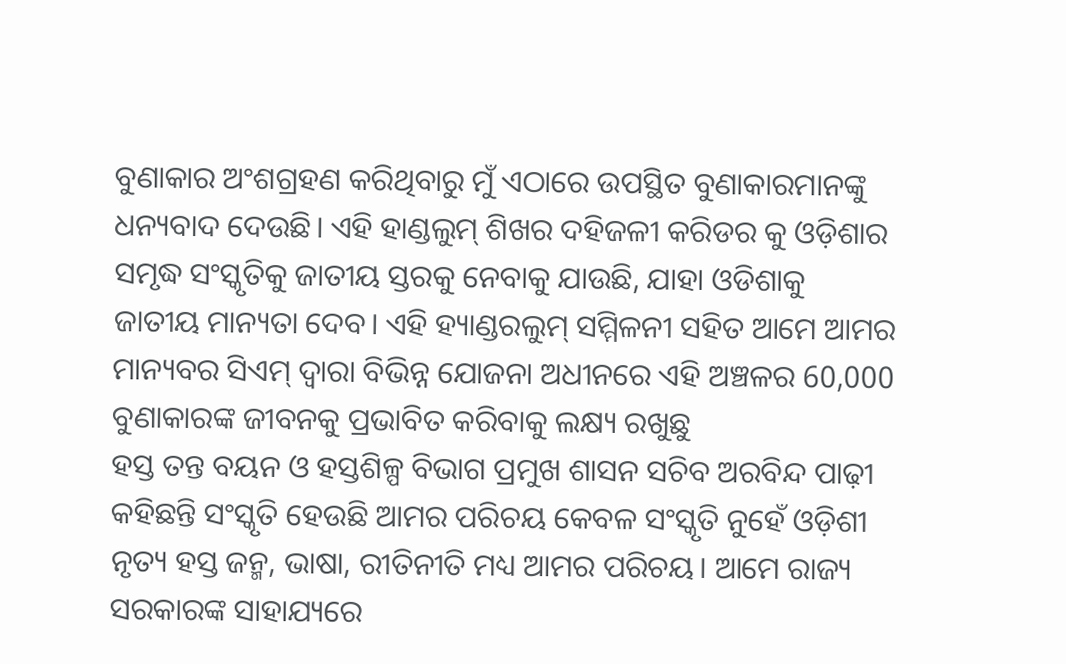ବୁଣାକାର ଅଂଶଗ୍ରହଣ କରିଥିବାରୁ ମୁଁ ଏଠାରେ ଉପସ୍ଥିତ ବୁଣାକାରମାନଙ୍କୁ ଧନ୍ୟବାଦ ଦେଉଛି। ଏହି ହାଣ୍ଡଲୁମ୍ ଶିଖର ଦହିଜଳୀ କରିଡର କୁ ଓଡ଼ିଶାର ସମୃଦ୍ଧ ସଂସ୍କୃତିକୁ ଜାତୀୟ ସ୍ତରକୁ ନେବାକୁ ଯାଉଛି, ଯାହା ଓଡିଶାକୁ ଜାତୀୟ ମାନ୍ୟତା ଦେବ। ଏହି ହ୍ୟାଣ୍ଡରଲୁମ୍ ସମ୍ମିଳନୀ ସହିତ ଆମେ ଆମର ମାନ୍ୟବର ସିଏମ୍ ଦ୍ବାରା ବିଭିନ୍ନ ଯୋଜନା ଅଧୀନରେ ଏହି ଅଞ୍ଚଳର 60,000 ବୁଣାକାରଙ୍କ ଜୀବନକୁ ପ୍ରଭାବିତ କରିବାକୁ ଲକ୍ଷ୍ୟ ରଖୁଛୁ
ହସ୍ତ ତନ୍ତ ବୟନ ଓ ହସ୍ତଶିଳ୍ପ ବିଭାଗ ପ୍ରମୁଖ ଶାସନ ସଚିବ ଅରବିନ୍ଦ ପାଢ଼ୀ କହିଛନ୍ତି ସଂସ୍କୃତି ହେଉଛି ଆମର ପରିଚୟ କେବଳ ସଂସ୍କୃତି ନୁହେଁ ଓଡ଼ିଶୀ ନୃତ୍ୟ ହସ୍ତ ଜନ୍ମ, ଭାଷା, ରୀତିନୀତି ମଧ୍ୟ ଆମର ପରିଚୟ। ଆମେ ରାଜ୍ୟ ସରକାରଙ୍କ ସାହାଯ୍ୟରେ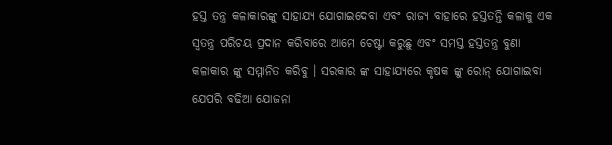ହସ୍ତ ତନ୍ତ୍ର କଳାକାରଙ୍କୁ ସାହାଯ୍ୟ ଯୋଗାଇଦେବା ଏବଂ ରାଜ୍ୟ ବାହାରେ ହସ୍ତତନ୍ତି କଳାକୁ ଏକ ସ୍ବତନ୍ତ୍ର ପରିଚୟ ପ୍ରଦାନ କରିବାରେ ଆମେ ଚେଷ୍ଟା କରୁଛୁ ଏବଂ ସମସ୍ତ ହସ୍ତତନ୍ତ୍ର ବୁଣା କଳାକାର ଙ୍କୁ ସମ୍ମାନିତ କରିବୁ । ସରକାର ଙ୍କ ସାହାଯ୍ୟରେ କୃଷକ ଙ୍କୁ ରୋନ୍ ଯୋଗାଇବା ଯେପରି ବଢିଆ ଯୋଜନା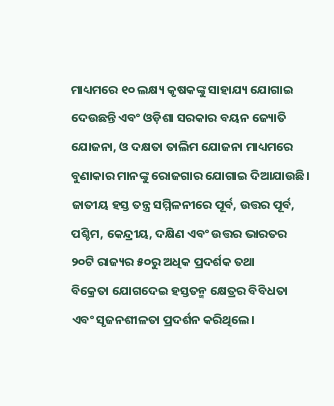ମାଧ୍ୟମରେ ୧୦ ଲକ୍ଷ୍ୟ କୃଷକଙ୍କୁ ସାହାଯ୍ୟ ଯୋଗାଇ ଦେଉଛନ୍ତି ଏବଂ ଓଡ଼ିଶା ସରକାର ବୟନ ଜ୍ୟୋତି ଯୋଜନା, ଓ ଦକ୍ଷତା ତାଲିମ ଯୋଜନା ମାଧ୍ୟମରେ ବୁଣାକାର ମାନଙ୍କୁ ରୋଜଗାର ଯୋଗାଇ ଦିଆଯାଉଛି।
ଜାତୀୟ ହସ୍ତ ତନ୍ତ୍ର ସମ୍ମିଳନୀରେ ପୂର୍ବ, ଉତ୍ତର ପୂର୍ବ, ପଶ୍ଚିମ, କେନ୍ଦ୍ରୀୟ, ଦକ୍ଷିଣ ଏବଂ ଉତ୍ତର ଭାରତର ୨୦ଟି ରାଜ୍ୟର ୫୦ରୁ ଅଧିକ ପ୍ରଦର୍ଶକ ତଥା
ବିକ୍ରେତା ଯୋଗଦେଇ ହସ୍ତତନ୍ମ କ୍ଷେତ୍ରର ବିବିଧତା ଏବଂ ସୃଜନଶୀଳତା ପ୍ରଦର୍ଶନ କରିଥିଲେ।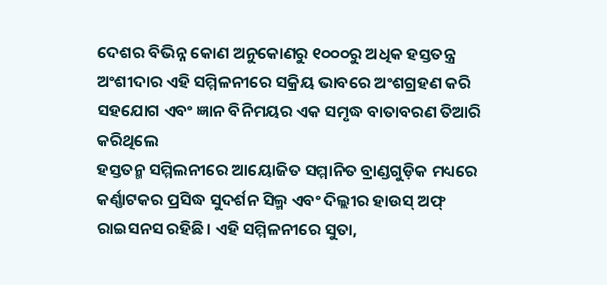ଦେଶର ବିଭିନ୍ନ କୋଣ ଅନୁକୋଣରୁ ୧୦୦୦ରୁ ଅଧିକ ହସ୍ତତନ୍ତ୍ର ଅଂଶୀଦାର ଏହି ସମ୍ମିଳନୀରେ ସକ୍ରିୟ ଭାବରେ ଅଂଶଗ୍ରହଣ କରି ସହଯୋଗ ଏବଂ ଜ୍ଞାନ ବିନିମୟର ଏକ ସମୃଦ୍ଧ ବାତାବରଣ ତିଆରି କରିଥିଲେ
ହସ୍ତତନ୍ମ ସମ୍ମିଲନୀରେ ଆୟୋଜିତ ସମ୍ମାନିତ ବ୍ରାଣ୍ଡଗୁଡ଼ିକ ମଧ୍ୟରେ କର୍ଣ୍ଣାଟକର ପ୍ରସିଦ୍ଧ ସୁଦର୍ଶନ ସିଲ୍ମ ଏବଂ ଦିଲ୍ଲୀର ହାଉସ୍ ଅଫ୍ ରାଇସନସ ରହିଛି। ଏହି ସମ୍ମିଳନୀରେ ସୁତା,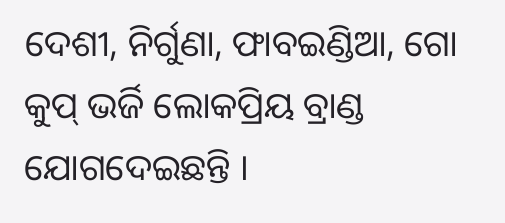ଦେଶୀ, ନିର୍ଗୁଣା, ଫାବଇଣ୍ଡିଆ, ଗୋ କୁପ୍ ଭର୍ଜି ଲୋକପ୍ରିୟ ବ୍ରାଣ୍ଡ ଯୋଗଦେଇଛନ୍ତି ।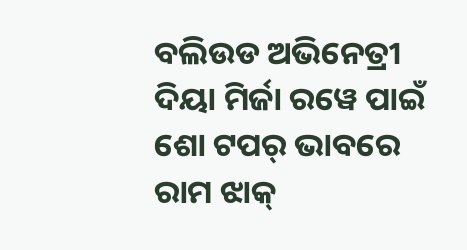ବଲିଉଡ ଅଭିନେତ୍ରୀ ଦିୟା ମିର୍ଜା ରୱେ ପାଇଁ ଶୋ ଟପର୍ ଭାବରେ ରାମ ଝାକ୍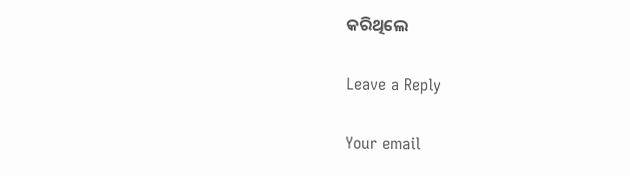କରିଥିଲେ

Leave a Reply

Your email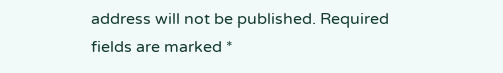address will not be published. Required fields are marked *